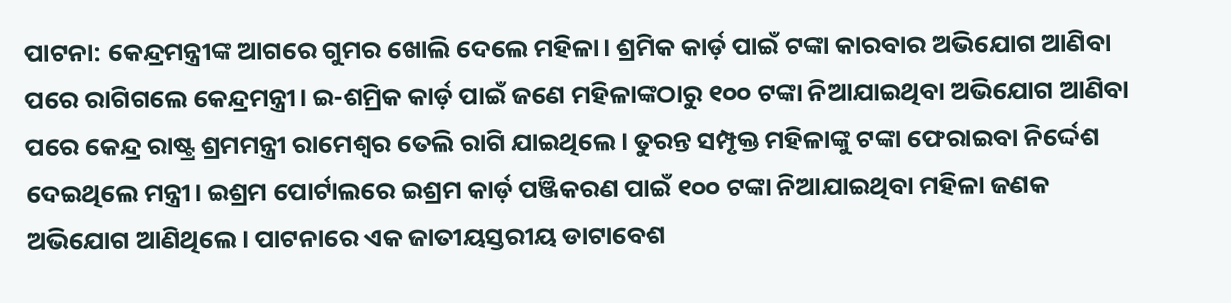ପାଟନା: କେନ୍ଦ୍ରମନ୍ତ୍ରୀଙ୍କ ଆଗରେ ଗୁମର ଖୋଲି ଦେଲେ ମହିଳା। ଶ୍ରମିକ କାର୍ଡ଼ ପାଇଁ ଟଙ୍କା କାରବାର ଅଭିଯୋଗ ଆଣିବା ପରେ ରାଗିଗଲେ କେନ୍ଦ୍ରମନ୍ତ୍ରୀ। ଇ-ଶମ୍ରିକ କାର୍ଡ଼ ପାଇଁ ଜଣେ ମହିଳାଙ୍କଠାରୁ ୧୦୦ ଟଙ୍କା ନିଆଯାଇଥିବା ଅଭିଯୋଗ ଆଣିବା ପରେ କେନ୍ଦ୍ର ରାଷ୍ଟ୍ର ଶ୍ରମମନ୍ତ୍ରୀ ରାମେଶ୍ୱର ତେଲି ରାଗି ଯାଇଥିଲେ। ତୁରନ୍ତ ସମ୍ପୃକ୍ତ ମହିଳାଙ୍କୁ ଟଙ୍କା ଫେରାଇବା ନିର୍ଦ୍ଦେଶ ଦେଇଥିଲେ ମନ୍ତ୍ରୀ। ଇଶ୍ରମ ପୋର୍ଟାଲରେ ଇଶ୍ରମ କାର୍ଡ଼ ପଞ୍ଜିକରଣ ପାଇଁ ୧୦୦ ଟଙ୍କା ନିଆଯାଇଥିବା ମହିଳା ଜଣକ ଅଭିଯୋଗ ଆଣିଥିଲେ। ପାଟନାରେ ଏକ ଜାତୀୟସ୍ତରୀୟ ଡାଟାବେଶ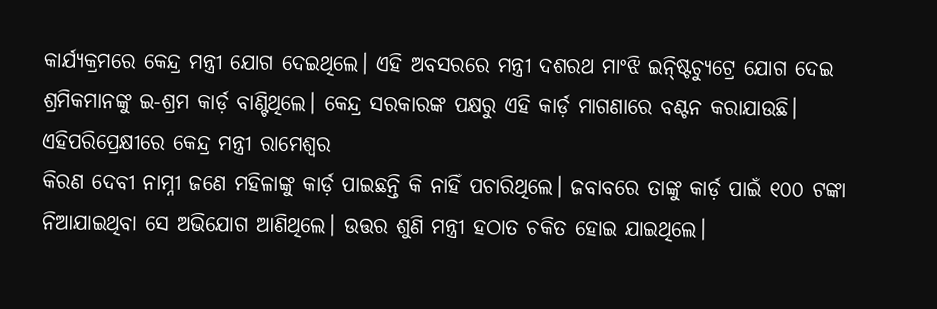କାର୍ଯ୍ୟକ୍ରମରେ କେନ୍ଦ୍ର ମନ୍ତ୍ରୀ ଯୋଗ ଦେଇଥିଲେ। ଏହି ଅବସରରେ ମନ୍ତ୍ରୀ ଦଶରଥ ମାଂଝି ଇନ୍ଷ୍ଟିଚ୍ୟୁଟ୍ରେ ଯୋଗ ଦେଇ ଶ୍ରମିକମାନଙ୍କୁ ଇ-ଶ୍ରମ କାର୍ଡ଼ ବାଣ୍ଟିଥିଲେ। କେନ୍ଦ୍ର ସରକାରଙ୍କ ପକ୍ଷରୁ ଏହି କାର୍ଡ଼ ମାଗଣାରେ ବଣ୍ଟନ କରାଯାଉଛି। ଏହିପରିପ୍ରେକ୍ଷୀରେ କେନ୍ଦ୍ର ମନ୍ତ୍ରୀ ରାମେଶ୍ୱର
କିରଣ ଦେବୀ ନାମ୍ନୀ ଜଣେ ମହିଳାଙ୍କୁ କାର୍ଡ଼ ପାଇଛନ୍ତି କି ନାହିଁ ପଚାରିଥିଲେ। ଜବାବରେ ତାଙ୍କୁ କାର୍ଡ଼ ପାଇଁ ୧୦୦ ଟଙ୍କା ନିଆଯାଇଥିବା ସେ ଅଭିଯୋଗ ଆଣିଥିଲେ। ଉତ୍ତର ଶୁଣି ମନ୍ତ୍ରୀ ହଠାତ ଚକିତ ହୋଇ ଯାଇଥିଲେ।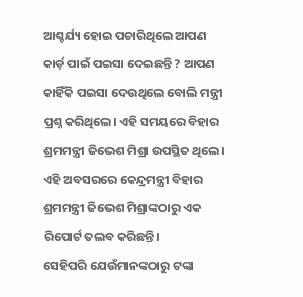ଆଶ୍ଚର୍ଯ୍ୟ ହୋଇ ପଚାରିଥିଲେ ଆପଣ କାର୍ଡ଼ ପାଇଁ ପଇସା ଦେଇଛନ୍ତି ? ଆପଣ କାହିଁକି ପଇସା ଦେଉଥିଲେ ବୋଲି ମନ୍ତ୍ରୀ ପ୍ରଶ୍ନ କରିଥିଲେ। ଏହି ସମୟରେ ବିହାର ଶ୍ରମମନ୍ତ୍ରୀ ଜିଭେଶ ମିଶ୍ରା ଉପସ୍ଥିତ ଥିଲେ। ଏହି ଅବସରରେ କେନ୍ଦ୍ରମନ୍ତ୍ରୀ ବିହାର ଶ୍ରମମନ୍ତ୍ରୀ ଜିଭେଶ ମିଶ୍ରାଙ୍କଠାରୁ ଏକ ରିପୋର୍ଟ ତଲବ କରିଛନ୍ତି।
ସେହିପରି ଯେଉଁମାନଙ୍କଠାରୁ ଟଙ୍କା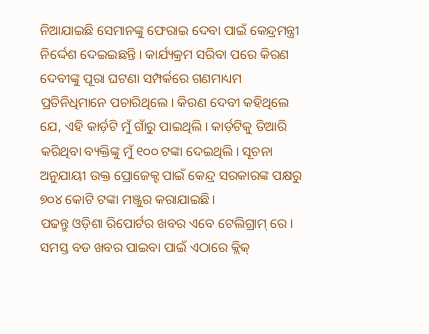ନିଆଯାଇଛି ସେମାନଙ୍କୁ ଫେରାଇ ଦେବା ପାଇଁ କେନ୍ଦ୍ରମନ୍ତ୍ରୀ ନିର୍ଦ୍ଦେଶ ଦେଇଇଛନ୍ତି। କାର୍ଯ୍ୟକ୍ରମ ସରିବା ପରେ କିରଣ ଦେବୀଙ୍କୁ ପୂରା ଘଟଣା ସମ୍ପର୍କରେ ଗଣମାଧ୍ୟମ ପ୍ରତିନିଧିମାନେ ପଚାରିଥିଲେ। କିରଣ ଦେବୀ କହିଥିଲେ ଯେ, ଏହି କାର୍ଡ଼ଟି ମୁଁ ଗାଁରୁ ପାଇଥିଲି। କାର୍ଡ଼ଟିକୁ ତିଆରି କରିଥିବା ବ୍ୟକ୍ତିଙ୍କୁ ମୁଁ ୧୦୦ ଟଙ୍କା ଦେଇଥିଲି। ସୂଚନା ଅନୁଯାୟୀ ଉକ୍ତ ପ୍ରୋଜେକ୍ଟ ପାଇଁ କେନ୍ଦ୍ର ସରକାରଙ୍କ ପକ୍ଷରୁ ୭୦୪ କୋଟି ଟଙ୍କା ମଞ୍ଜୁର କରାଯାଇଛି।
ପଢନ୍ତୁ ଓଡ଼ିଶା ରିପୋର୍ଟର ଖବର ଏବେ ଟେଲିଗ୍ରାମ୍ ରେ। ସମସ୍ତ ବଡ ଖବର ପାଇବା ପାଇଁ ଏଠାରେ କ୍ଲିକ୍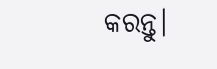କରନ୍ତୁ।